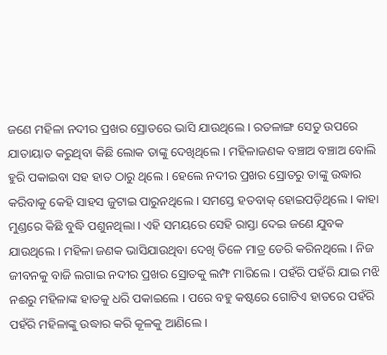ଜଣେ ମହିଳା ନଦୀର ପ୍ରଖର ସ୍ରୋତରେ ଭାସି ଯାଉଥିଲେ । ରତଳାଙ୍ଗ ସେତୁ ଉପରେ ଯାତାୟାତ କରୁଥିବା କିଛି ଲୋକ ତାଙ୍କୁ ଦେଖିଥିଲେ । ମହିଳାଜଣକ ବଞ୍ଚାଅ ବଞ୍ଚାଅ ବୋଲି ହୁରି ପକାଇବା ସହ ହାତ ଠାରୁ ଥିଲେ । ହେଲେ ନଦୀର ପ୍ରଖର ସ୍ରୋତରୁ ତାଙ୍କୁ ଉଦ୍ଧାର କରିବାକୁ କେହି ସାହସ ଜୁଟାଇ ପାରୁନଥିଲେ । ସମସ୍ତେ ହତବାକ୍ ହୋଇପଡ଼ିଥିଲେ । କାହା ମୁଣ୍ଡରେ କିଛି ବୁଦ୍ଧି ପଶୁନଥିଲା । ଏହି ସମୟରେ ସେହି ରାସ୍ତା ଦେଇ ଜଣେ ଯୁବକ ଯାଉଥିଲେ । ମହିଳା ଜଣକ ଭାସିଯାଉଥିବା ଦେଖି ତିଳେ ମାତ୍ର ଡେରି କରିନଥିଲେ । ନିଜ ଜୀବନକୁ ବାଜି ଲଗାଇ ନଦୀର ପ୍ରଖର ସ୍ରୋତକୁ ଲମ୍ଫ ମାରିଲେ । ପହଁରି ପହଁରି ଯାଇ ମଝି ନଈରୁ ମହିଳାଙ୍କ ହାତକୁ ଧରି ପକାଇଲେ । ପରେ ବହୁ କଷ୍ଟରେ ଗୋଟିଏ ହାତରେ ପହଁରି ପହଁରି ମହିଳାଙ୍କୁ ଉଦ୍ଧାର କରି କୂଳକୁ ଆଣିଲେ ।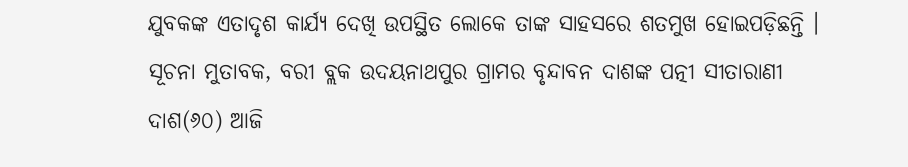ଯୁବକଙ୍କ ଏତାଦୃଶ କାର୍ଯ୍ୟ ଦେଖି ଉପସ୍ଥିତ ଲୋକେ ତାଙ୍କ ସାହସରେ ଶତମୁଖ ହୋଇପଡ଼ିଛନ୍ତି ।
ସୂଚନା ମୁତାବକ, ବରୀ ବ୍ଲକ ଉଦୟନାଥପୁର ଗ୍ରାମର ବୃନ୍ଦାବନ ଦାଶଙ୍କ ପତ୍ନୀ ସୀତାରାଣୀ ଦାଶ(୬୦) ଆଜି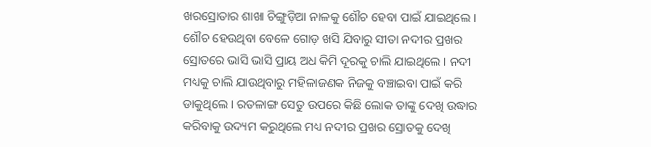ଖରସ୍ରୋତାର ଶାଖା ଚିଙ୍ଗୁଡ଼ିଆ ନାଳକୁ ଶୌଚ ହେବା ପାଇଁ ଯାଇଥିଲେ । ଶୌଚ ହେଉଥିବା ବେଳେ ଗୋଡ଼ ଖସି ଯିବାରୁ ସୀତା ନଦୀର ପ୍ରଖର ସ୍ରୋତରେ ଭାସି ଭାସି ପ୍ରାୟ ଅଧ କିମି ଦୂରକୁ ଚାଲି ଯାଇଥିଲେ । ନଦୀ ମଧ୍ୟକୁ ଚାଲି ଯାଉଥିବାରୁ ମହିଳାଜଣକ ନିଜକୁ ବଞ୍ଚାଇବା ପାଇଁ କରି ଡାକୁଥିଲେ । ରତଳାଙ୍ଗ ସେତୁ ଉପରେ କିଛି ଲୋକ ତାଙ୍କୁ ଦେଖି ଉଦ୍ଧାର କରିବାକୁ ଉଦ୍ୟମ କରୁଥିଲେ ମଧ୍ୟ ନଦୀର ପ୍ରଖର ସ୍ରୋତକୁ ଦେଖି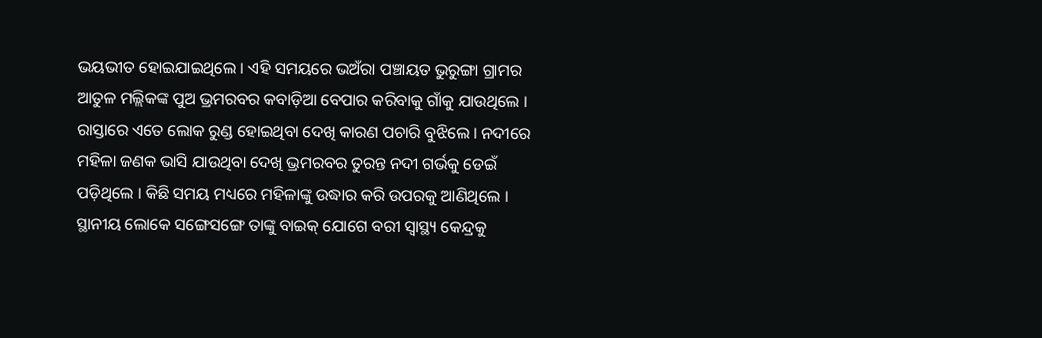ଭୟଭୀତ ହୋଇଯାଇଥିଲେ । ଏହି ସମୟରେ ଭଅଁରା ପଞ୍ଚାୟତ ଭୁରୁଙ୍ଗା ଗ୍ରାମର ଆତୁଳ ମଲ୍ଲିକଙ୍କ ପୁଅ ଭ୍ରମରବର କବାଡ଼ିଆ ବେପାର କରିବାକୁ ଗାଁକୁ ଯାଉଥିଲେ । ରାସ୍ତାରେ ଏତେ ଲୋକ ରୁଣ୍ଡ ହୋଇଥିବା ଦେଖି କାରଣ ପଚାରି ବୁଝିଲେ । ନଦୀରେ ମହିଳା ଜଣକ ଭାସି ଯାଉଥିବା ଦେଖି ଭ୍ରମରବର ତୁରନ୍ତ ନଦୀ ଗର୍ଭକୁ ଡେଇଁ ପଡ଼ିଥିଲେ । କିଛି ସମୟ ମଧ୍ୟରେ ମହିଳାଙ୍କୁ ଉଦ୍ଧାର କରି ଉପରକୁ ଆଣିଥିଲେ । ସ୍ଥାନୀୟ ଲୋକେ ସଙ୍ଗେସଙ୍ଗେ ତାଙ୍କୁ ବାଇକ୍ ଯୋଗେ ବରୀ ସ୍ୱାସ୍ଥ୍ୟ କେନ୍ଦ୍ରକୁ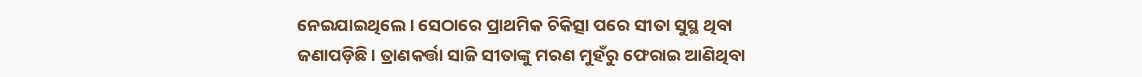ନେଇଯାଇଥିଲେ । ସେଠାରେ ପ୍ରାଥମିକ ଚିକିତ୍ସା ପରେ ସୀତା ସୁସ୍ଥ ଥିବା ଜଣାପଡ଼ିଛି । ତ୍ରାଣକର୍ତ୍ତା ସାଜି ସୀତାଙ୍କୁ ମରଣ ମୁହଁରୁ ଫେରାଇ ଆଣିଥିବା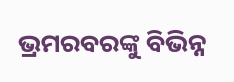ଭ୍ରମରବରଙ୍କୁ ବିଭିନ୍ନ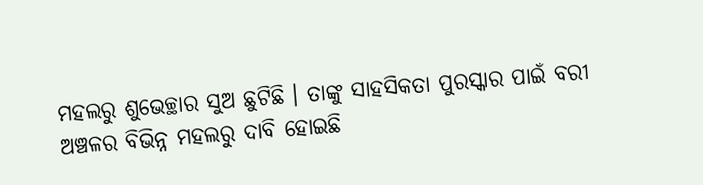ମହଲରୁ ଶୁଭେଚ୍ଛାର ସୁଅ ଛୁଟିଛି । ତାଙ୍କୁ ସାହସିକତା ପୁରସ୍କାର ପାଇଁ ବରୀ ଅଞ୍ଚଳର ବିଭିନ୍ନ ମହଲରୁ ଦାବି ହୋଇଛି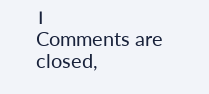।
Comments are closed,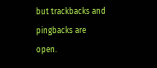but trackbacks and pingbacks are open.